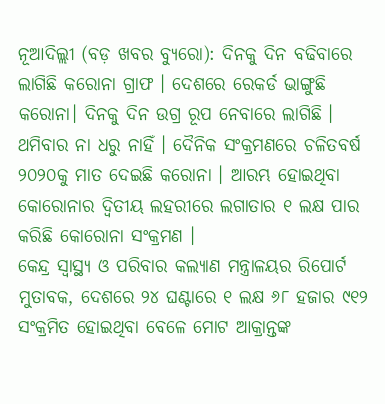ନୂଆଦିଲ୍ଲୀ (ବଡ଼ ଖବର ବ୍ୟୁରୋ): ଦିନକୁ ଦିନ ବଢିବାରେ ଲାଗିଛି କରୋନା ଗ୍ରାଫ । ଦେଶରେ ରେକର୍ଡ ଭାଙ୍ଗୁଛି କରୋନା। ଦିନକୁ ଦିନ ଉଗ୍ର ରୂପ ନେବାରେ ଲାଗିଛି । ଥମିବାର ନା ଧରୁ ନାହିଁ । ଦୈନିକ ସଂକ୍ରମଣରେ ଚଳିତବର୍ଷ ୨୦୨୦କୁ ମାତ ଦେଇଛି କରୋନା । ଆରମ୍ଭ ହୋଇଥିବା କୋରୋନାର ଦ୍ବିତୀୟ ଲହରୀରେ ଲଗାତାର ୧ ଲକ୍ଷ ପାର କରିଛି କୋରୋନା ସଂକ୍ରମଣ ।
କେନ୍ଦ୍ର ସ୍ବାସ୍ଥ୍ୟ ଓ ପରିବାର କଲ୍ୟାଣ ମନ୍ତ୍ରାଳୟର ରିପୋର୍ଟ ମୁତାବକ, ଦେଶରେ ୨୪ ଘଣ୍ଟାରେ ୧ ଲକ୍ଷ ୬୮ ହଜାର ୯୧୨ ସଂକ୍ରମିତ ହୋଇଥିବା ବେଳେ ମୋଟ ଆକ୍ରାନ୍ତଙ୍କ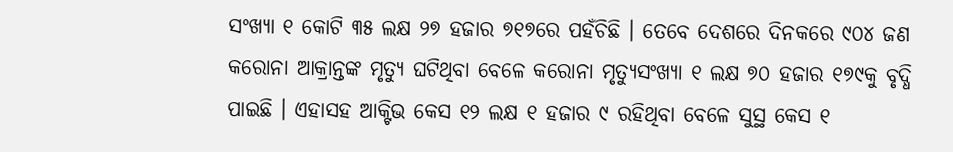ସଂଖ୍ୟା ୧ କୋଟି ୩୫ ଲକ୍ଷ ୨୭ ହଜାର ୭୧୭ରେ ପହଁଚିଛି । ତେବେ ଦେଶରେ ଦିନକରେ ୯୦୪ ଜଣ କରୋନା ଆକ୍ରାନ୍ତଙ୍କ ମୃତ୍ୟୁ ଘଟିଥିବା ବେଳେ କରୋନା ମୃତ୍ୟୁସଂଖ୍ୟା ୧ ଲକ୍ଷ ୭୦ ହଜାର ୧୭୯କୁ ବୃଦ୍ଧି ପାଇଛି । ଏହାସହ ଆକ୍ଟିଭ କେସ ୧୨ ଲକ୍ଷ ୧ ହଜାର ୯ ରହିଥିବା ବେଳେ ସୁସ୍ଥ କେସ ୧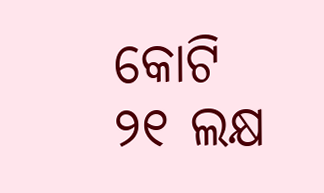କୋଟି ୨୧ ଲକ୍ଷ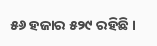୫୬ ହଜାର ୫୨୯ ରହିଛି ।